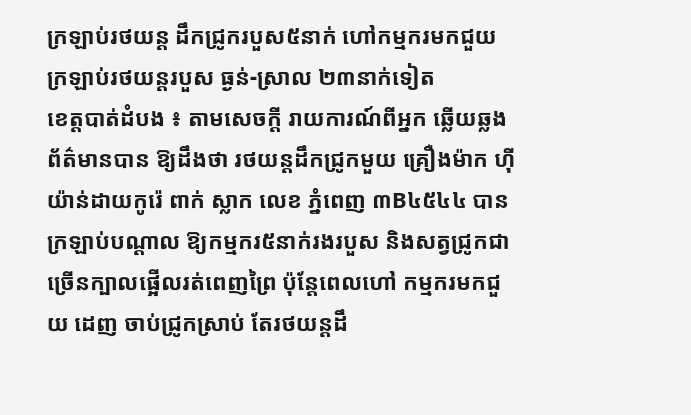ក្រឡាប់រថយន្ត ដឹកជ្រូករបួស៥នាក់ ហៅកម្មករមកជួយ ក្រឡាប់រថយន្តរបួស ធ្ងន់-ស្រាល ២៣នាក់ទៀត
ខេត្តបាត់ដំបង ៖ តាមសេចក្តី រាយការណ៍ពីអ្នក ឆ្លើយឆ្លងព័ត៌មានបាន ឱ្យដឹងថា រថយន្តដឹកជ្រូកមួយ គ្រឿងម៉ាក ហ៊ីយ៉ាន់ដាយកូរ៉េ ពាក់ ស្លាក លេខ ភ្នំពេញ ៣B៤៥៤៤ បានក្រឡាប់បណ្តាល ឱ្យកម្មករ៥នាក់រងរបួស និងសត្វជ្រូកជា ច្រើនក្បាលផ្អើលរត់ពេញព្រៃ ប៉ុន្តែពេលហៅ កម្មករមកជួយ ដេញ ចាប់ជ្រូកស្រាប់ តែរថយន្តដឹ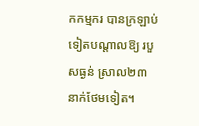កកម្មករ បានក្រឡាប់ ទៀតបណ្តាលឱ្យ របួសធ្ងន់ ស្រាល២៣ នាក់ថែមទៀត។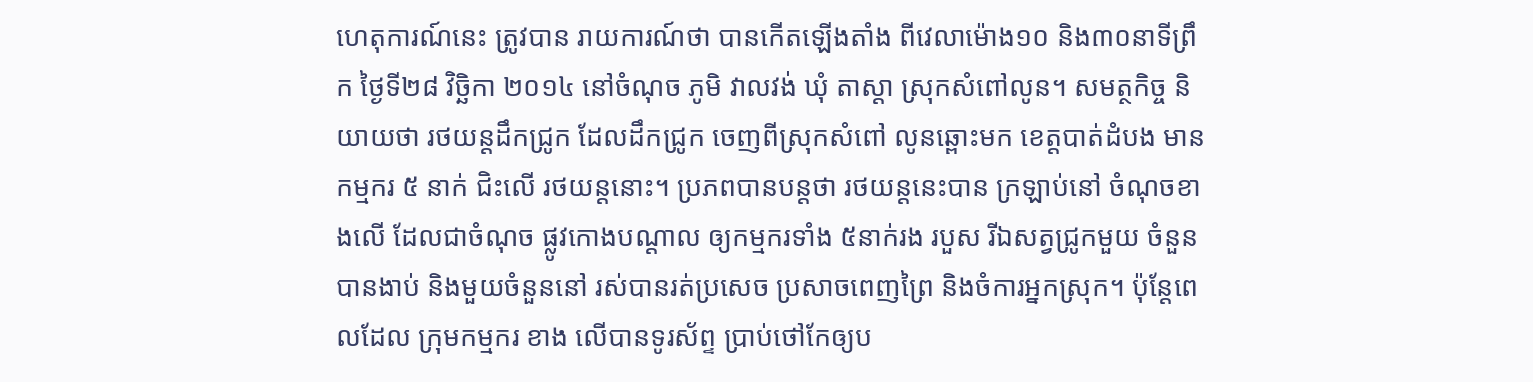ហេតុការណ៍នេះ ត្រូវបាន រាយការណ៍ថា បានកើតឡើងតាំង ពីវេលាម៉ោង១០ និង៣០នាទីព្រឹក ថ្ងៃទី២៨ វិច្ឆិកា ២០១៤ នៅចំណុច ភូមិ វាលវង់ ឃុំ តាស្តា ស្រុកសំពៅលូន។ សមត្ថកិច្ច និយាយថា រថយន្តដឹកជ្រូក ដែលដឹកជ្រូក ចេញពីស្រុកសំពៅ លូនឆ្ពោះមក ខេត្តបាត់ដំបង មានកម្មករ ៥ នាក់ ជិះលើ រថយន្តនោះ។ ប្រភពបានបន្តថា រថយន្តនេះបាន ក្រឡាប់នៅ ចំណុចខាងលើ ដែលជាចំណុច ផ្លូវកោងបណ្ដាល ឲ្យកម្មករទាំង ៥នាក់រង របួស រីឯសត្វជ្រូកមួយ ចំនួនបានងាប់ និងមួយចំនួននៅ រស់បានរត់ប្រសេច ប្រសាចពេញព្រៃ និងចំការអ្នកស្រុក។ ប៉ុន្តែពេលដែល ក្រុមកម្មករ ខាង លើបានទូរស័ព្ទ ប្រាប់ថៅកែឲ្យប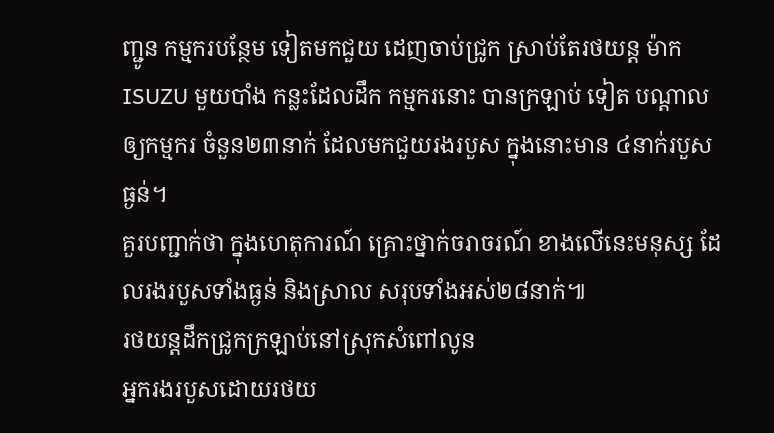ញ្ជូន កម្មករបន្ថែម ទៀតមកជួយ ដេញចាប់ជ្រូក ស្រាប់តែរថយន្ត ម៉ាក ISUZU មួយបាំង កន្លះដែលដឹក កម្មករនោះ បានក្រឡាប់ ទៀត បណ្ដាលឲ្យកម្មករ ចំនួន២៣នាក់ ដែលមកជួយរងរបួស ក្នុងនោះមាន ៤នាក់របួសធ្ងន់។
គួរបញ្ជាក់ថា ក្នុងហេតុការណ៍ គ្រោះថ្នាក់ចរាចរណ៍ ខាងលើនេះមនុស្ស ដែលរងរបួសទាំងធ្ងន់ និងស្រាល សរុបទាំងអស់២៨នាក់៕
រថយន្តដឹកជ្រូកក្រឡាប់នៅស្រុកសំពៅលូន
អ្នករងរបួសដោយរថយ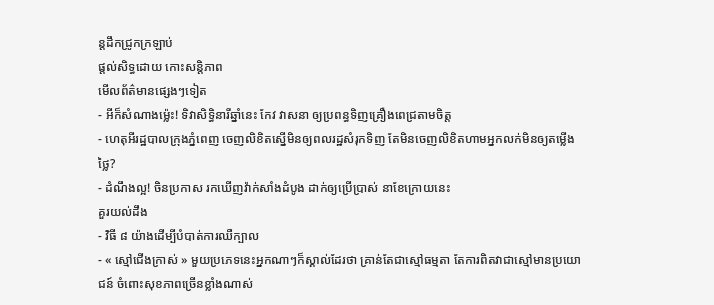ន្តដឹកជ្រូកក្រឡាប់
ផ្តល់សិទ្ធដោយ កោះសន្តិភាព
មើលព័ត៌មានផ្សេងៗទៀត
- អីក៏សំណាងម្ល៉េះ! ទិវាសិទ្ធិនារីឆ្នាំនេះ កែវ វាសនា ឲ្យប្រពន្ធទិញគ្រឿងពេជ្រតាមចិត្ត
- ហេតុអីរដ្ឋបាលក្រុងភ្នំពេញ ចេញលិខិតស្នើមិនឲ្យពលរដ្ឋសំរុកទិញ តែមិនចេញលិខិតហាមអ្នកលក់មិនឲ្យតម្លើងថ្លៃ?
- ដំណឹងល្អ! ចិនប្រកាស រកឃើញវ៉ាក់សាំងដំបូង ដាក់ឲ្យប្រើប្រាស់ នាខែក្រោយនេះ
គួរយល់ដឹង
- វិធី ៨ យ៉ាងដើម្បីបំបាត់ការឈឺក្បាល
- « ស្មៅជើងក្រាស់ » មួយប្រភេទនេះអ្នកណាៗក៏ស្គាល់ដែរថា គ្រាន់តែជាស្មៅធម្មតា តែការពិតវាជាស្មៅមានប្រយោជន៍ ចំពោះសុខភាពច្រើនខ្លាំងណាស់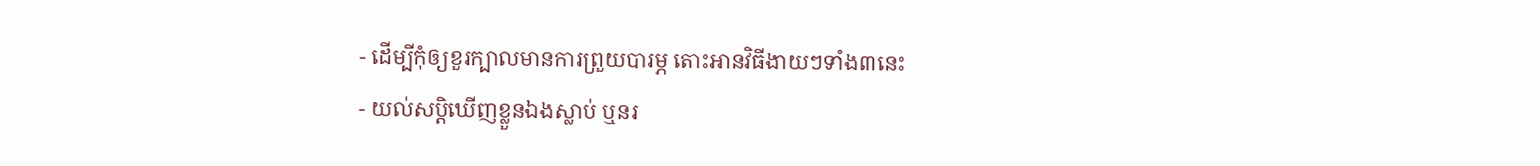- ដើម្បីកុំឲ្យខួរក្បាលមានការព្រួយបារម្ភ តោះអានវិធីងាយៗទាំង៣នេះ
- យល់សប្តិឃើញខ្លួនឯងស្លាប់ ឬនរ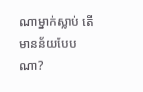ណាម្នាក់ស្លាប់ តើមានន័យបែបណា?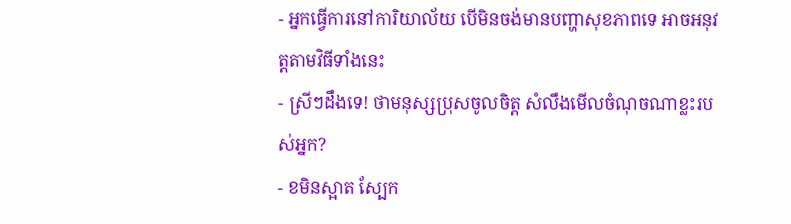- អ្នកធ្វើការនៅការិយាល័យ បើមិនចង់មានបញ្ហាសុខភាពទេ អាចអនុវត្តតាមវិធីទាំងនេះ
- ស្រីៗដឹងទេ! ថាមនុស្សប្រុសចូលចិត្ត សំលឹងមើលចំណុចណាខ្លះរបស់អ្នក?
- ខមិនស្អាត ស្បែក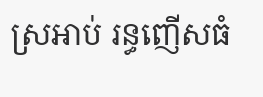ស្រអាប់ រន្ធញើសធំ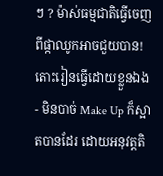ៗ ? ម៉ាស់ធម្មជាតិធ្វើចេញពីផ្កាឈូកអាចជួយបាន! តោះរៀនធ្វើដោយខ្លួនឯង
- មិនបាច់ Make Up ក៏ស្អាតបានដែរ ដោយអនុវត្តតិ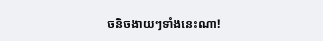ចនិចងាយៗទាំងនេះណា!